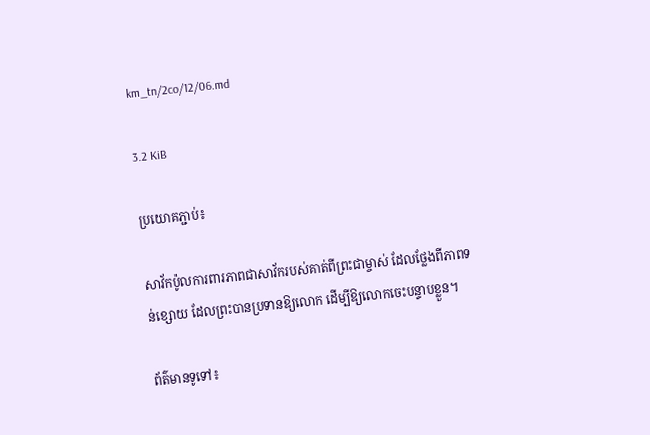km_tn/2co/12/06.md

3.2 KiB

ប្រយោគភ្ជាប់៖

សាវ័កប៉ូលការពារភាពជាសាវ័ករបស់គាត់ពីព្រះជាម្ចាស់ ដែលថ្លែងពីភាពទន់ខ្សោយ ដែលព្រះបានប្រទានឱ្យលោក ដើម្បីឱ្យលោកចេះបន្ទាបខ្លួន។

ព័ត៌មានទូទៅ៖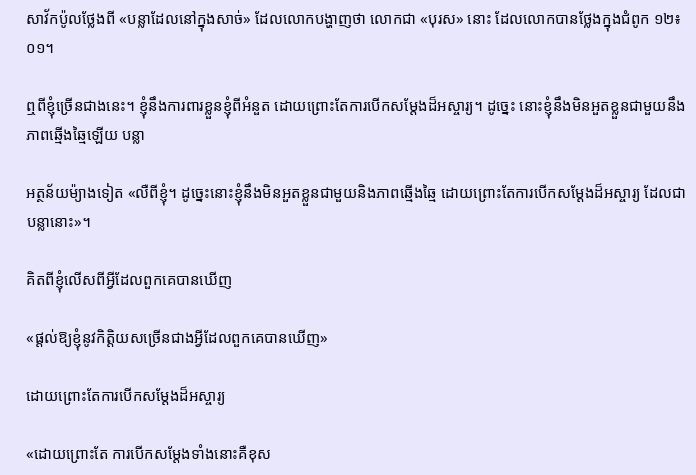សាវ័កប៉ូលថ្លែងពី «បន្លាដែលនៅក្នុងសាច់» ដែលលោកបង្ហាញថា លោកជា «បុរស» នោះ ដែលលោកបានថ្លែងក្នុងជំពូក ១២៖០១។

ឮពីខ្ញុំច្រើនជាងនេះ។ ខ្ញុំនឹងការពារខ្លួនខ្ញុំពីអំនួត ដោយព្រោះតែការបើកសម្តែងដ៏អស្ចារ្យ។ ដូច្នេះ នោះខ្ញុំនឹងមិនអួតខ្លួនជាមួយនឹងភាពឆ្មើងឆ្មៃឡើយ បន្លា

អត្ថន័យម៉្យាងទៀត «លឺពីខ្ញុំ។ ដូច្នេះនោះខ្ញុំនឹងមិនអួតខ្លួនជាមួយនិងភាពឆ្មើងឆ្មៃ ដោយព្រោះតែការបើកសម្តែងដ៏អស្ចារ្យ ដែលជាបន្លានោះ»។

គិតពីខ្ញុំលើសពីអ្វីដែលពួកគេបានឃើញ

«ផ្តល់ឱ្យខ្ញុំនូវកិត្តិយសច្រើនជាងអ្វីដែលពួកគេបានឃើញ»

ដោយព្រោះតែការបើកសម្តែងដ៏អស្ចារ្យ

«ដោយព្រោះតែ ការបើកសម្តែងទាំងនោះគឺខុស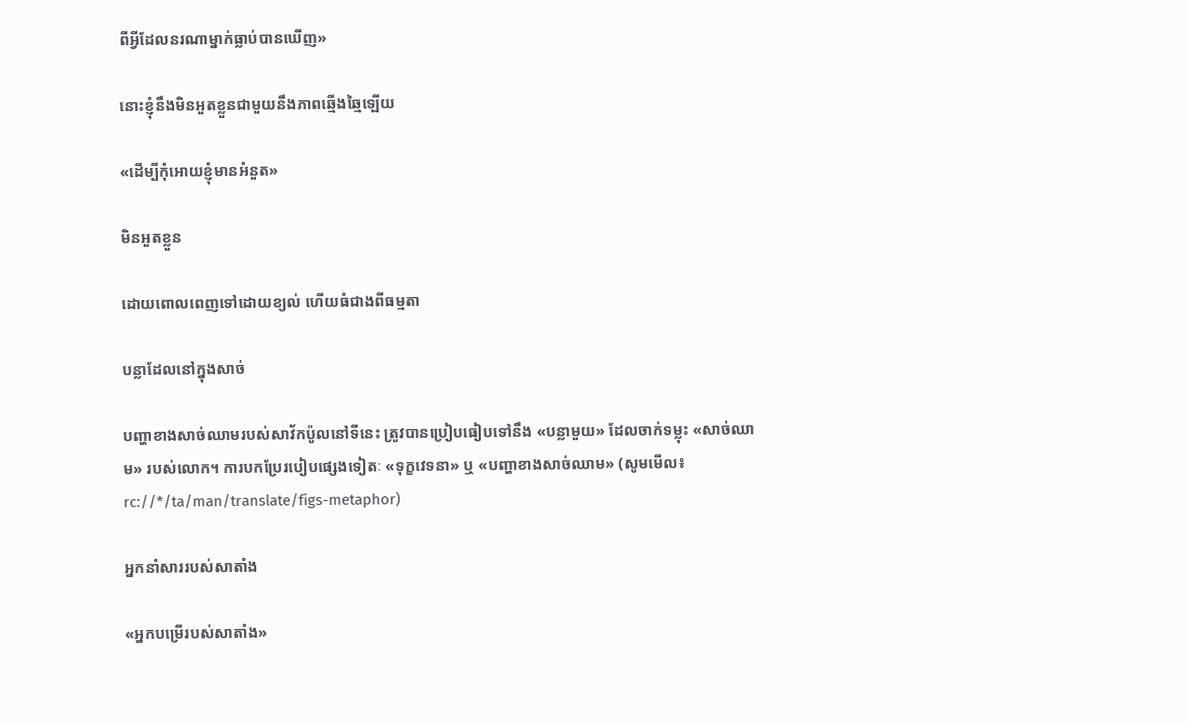ពីអ្វីដែលនរណាម្នាក់ធ្លាប់បានឃើញ»

នោះខ្ញុំនឹងមិនអួតខ្លួនជាមួយនឹងភាពឆ្មើងឆ្មៃឡើយ

«ដើម្បីកុំអោយខ្ញុំមានអំនួត»

មិនអួតខ្លួន

ដោយពោលពេញទៅដោយខ្យល់ ហើយធំជាងពីធម្មតា

បន្លាដែលនៅក្នុងសាច់

បញ្ហាខាងសាច់ឈាមរបស់សាវ័កប៉ូលនៅទីនេះ ត្រូវបានប្រៀបធៀបទៅនឹង «បន្លាមួយ» ដែលចាក់ទម្លុះ «សាច់ឈាម» របស់លោក។ ការបកប្រែរបៀបផ្សេងទៀតៈ «ទុក្ខវេទនា» ឬ «បញ្ហាខាងសាច់ឈាម» (សូមមើល៖ rc://*/ta/man/translate/figs-metaphor)

អ្នកនាំសាររបស់សាតាំង

«អ្នកបម្រើរបស់សាតាំង»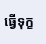ធ្វើទុក្ខ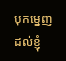បុកម្នេញដល់ខ្ញុំ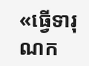«ធ្វើទារុណក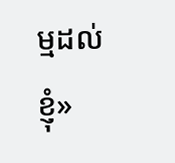ម្មដល់ខ្ញុំ»